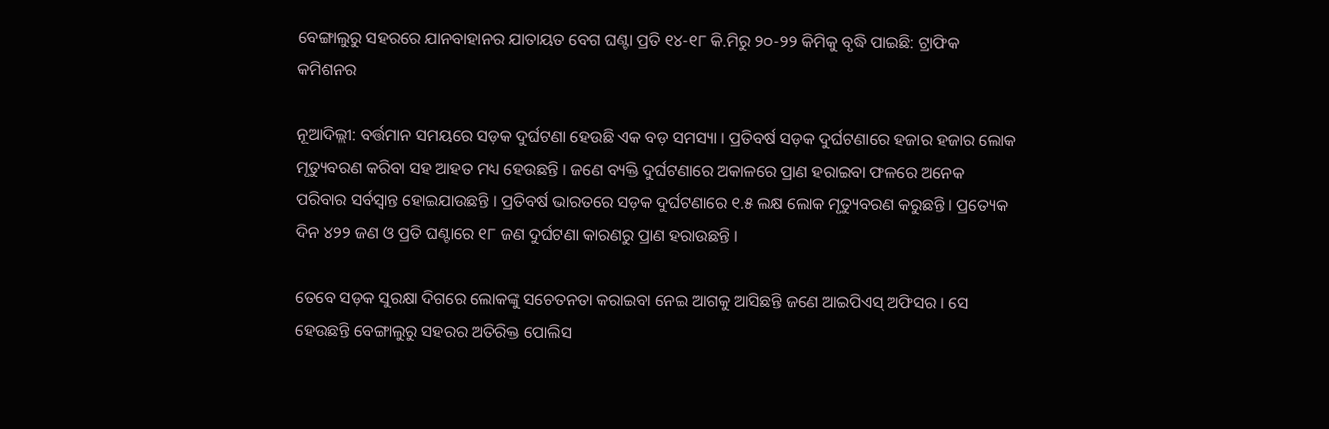ବେଙ୍ଗାଲୁରୁ ସହରରେ ଯାନବାହାନର ଯାତାୟତ ବେଗ ଘଣ୍ଟା ପ୍ରତି ୧୪-୧୮ କି.ମିରୁ ୨୦-୨୨ କିମିକୁ ବୃଦ୍ଧି ପାଇଛି: ଟ୍ରାଫିକ କମିଶନର

ନୂଆଦିଲ୍ଲୀ: ବର୍ତ୍ତମାନ ସମୟରେ ସଡ଼କ ଦୁର୍ଘଟଣା ହେଉଛି ଏକ ବଡ଼ ସମସ୍ୟା । ପ୍ରତିବର୍ଷ ସଡ଼କ ଦୁର୍ଘଟଣାରେ ହଜାର ହଜାର ଲୋକ ମୃତ୍ୟୁବରଣ କରିବା ସହ ଆହତ ମଧ୍ୟ ହେଉଛନ୍ତି । ଜଣେ ବ୍ୟକ୍ତି ଦୁର୍ଘଟଣାରେ ଅକାଳରେ ପ୍ରାଣ ହରାଇବା ଫଳରେ ଅନେକ ପରିବାର ସର୍ବସ୍ୱାନ୍ତ ହୋଇଯାଉଛନ୍ତି । ପ୍ରତିବର୍ଷ ଭାରତରେ ସଡ଼କ ଦୁର୍ଘଟଣାରେ ୧.୫ ଲକ୍ଷ ଲୋକ ମୃତ୍ୟୁବରଣ କରୁଛନ୍ତି । ପ୍ରତ୍ୟେକ ଦିନ ୪୨୨ ଜଣ ଓ ପ୍ରତି ଘଣ୍ଟାରେ ୧୮ ଜଣ ଦୁର୍ଘଟଣା କାରଣରୁ ପ୍ରାଣ ହରାଉଛନ୍ତି ।

ତେବେ ସଡ଼କ ସୁରକ୍ଷା ଦିଗରେ ଲୋକଙ୍କୁ ସଚେତନତା କରାଇବା ନେଇ ଆଗକୁ ଆସିଛନ୍ତି ଜଣେ ଆଇପିଏସ୍ ଅଫିସର । ସେ ହେଉଛନ୍ତି ବେଙ୍ଗାଲୁରୁ ସହରର ଅତିରିକ୍ତ ପୋଲିସ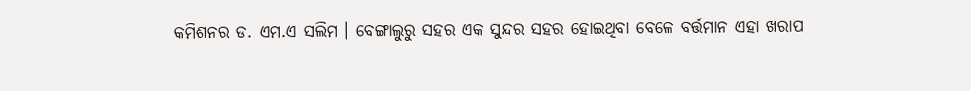କମିଶନର ଡ. ଏମ.ଏ ସଲିମ । ବେଙ୍ଗାଲୁରୁ ସହର ଏକ ସୁନ୍ଦର ସହର ହୋଇଥିବା ବେଳେ ବର୍ତ୍ତମାନ ଏହା ଖରାପ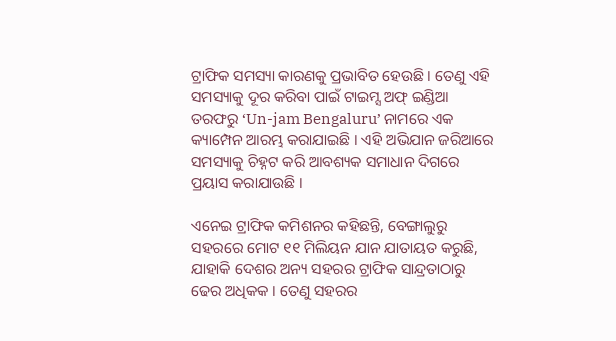ଟ୍ରାଫିକ ସମସ୍ୟା କାରଣକୁ ପ୍ରଭାବିତ ହେଉଛି । ତେଣୁ ଏହି ସମସ୍ୟାକୁ ଦୂର କରିବା ପାଇଁ ଟାଇମ୍ସ ଅଫ୍ ଇଣ୍ଡିଆ ତରଫରୁ ‘Un-jam Bengaluru’ ନାମରେ ଏକ କ୍ୟାମ୍ପେନ ଆରମ୍ଭ କରାଯାଇଛି । ଏହି ଅଭିଯାନ ଜରିଆରେ ସମସ୍ୟାକୁ ଚିହ୍ନଟ କରି ଆବଶ୍ୟକ ସମାଧାନ ଦିଗରେ ପ୍ରୟାସ କରାଯାଉଛି ।

ଏନେଇ ଟ୍ରାଫିକ କମିଶନର କହିଛନ୍ତି, ବେଙ୍ଗାଲୁରୁ ସହରରେ ମୋଟ ୧୧ ମିଲିୟନ ଯାନ ଯାତାୟତ କରୁଛି, ଯାହାକି ଦେଶର ଅନ୍ୟ ସହରର ଟ୍ରାଫିକ ସାନ୍ଦ୍ରତାଠାରୁ ଢେର ଅଧିକକ । ତେଣୁ ସହରର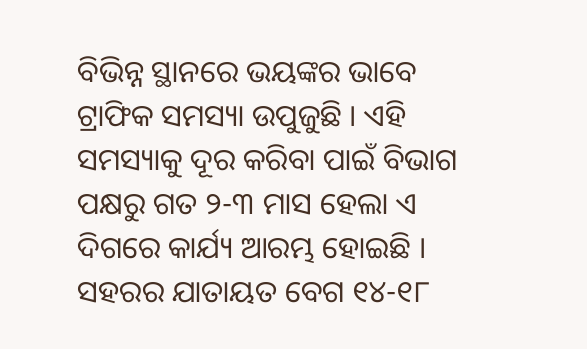ବିଭିନ୍ନ ସ୍ଥାନରେ ଭୟଙ୍କର ଭାବେ ଟ୍ରାଫିକ ସମସ୍ୟା ଉପୁଜୁଛି । ଏହି ସମସ୍ୟାକୁ ଦୂର କରିବା ପାଇଁ ବିଭାଗ ପକ୍ଷରୁ ଗତ ୨-୩ ମାସ ହେଲା ଏ ଦିଗରେ କାର୍ଯ୍ୟ ଆରମ୍ଭ ହୋଇଛି । ସହରର ଯାତାୟତ ବେଗ ୧୪-୧୮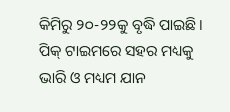କିମିରୁ ୨୦-୨୨କୁ ବୃଦ୍ଧି ପାଇଛି । ପିକ୍ ଟାଇମରେ ସହର ମଧ୍ୟକୁ ଭାରି ଓ ମଧ୍ୟମ ଯାନ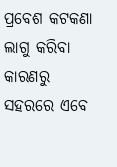ପ୍ରବେଶ କଟକଣା ଲାଗୁ କରିବା କାରଣରୁ ସହରରେ ଏବେ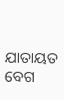ଯାତାୟତ ବେଗ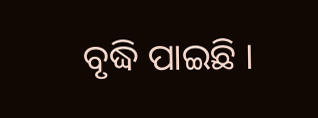ବୃଦ୍ଧି ପାଇଛି ।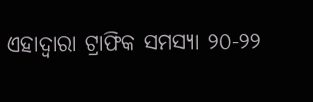ଏହାଦ୍ୱାରା ଟ୍ରାଫିକ ସମସ୍ୟା ୨୦-୨୨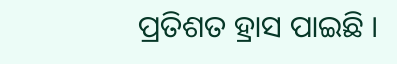ପ୍ରତିଶତ ହ୍ରାସ ପାଇଛି ।